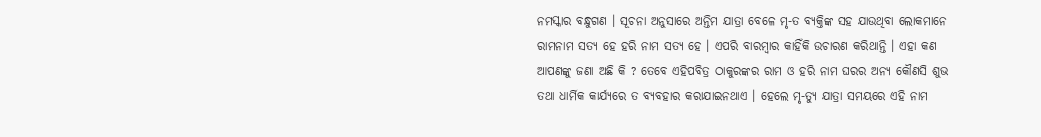ନମସ୍କାର ବନ୍ଧୁଗଣ । ସୂଚନା ଅନୁସାରେ ଅନ୍ତିମ ଯାତ୍ରା ବେଳେ ମୃ-ତ ବ୍ୟକ୍ତିଙ୍କ ସହ ଯାଉଥିବା ଲୋକମାନେ ରାମନାମ ସତ୍ୟ ହେ ହରି ନାମ ସତ୍ୟ ହେ । ଏପରି ବାରମ୍ବାର କାହିଁକି ଉଚାରଣ କରିଥାନ୍ତି । ଏହା କଣ ଆପଣଙ୍କୁ ଜଣା ଅଛି କି ? ତେବେ ଏହିପବିତ୍ର ଠାକୁରଙ୍କର ରାମ ଓ ହରି ନାମ ଘରର ଅନ୍ୟ କୌଣସି ଶୁଭ ତଥା ଧାର୍ମିକ କାର୍ଯ୍ୟରେ ତ ବ୍ୟବହାର କରାଯାଇନଥାଏ । ହେଲେ ମୃ-ତ୍ୟୁ ଯାତ୍ରା ସମୟରେ ଏହି ନାମ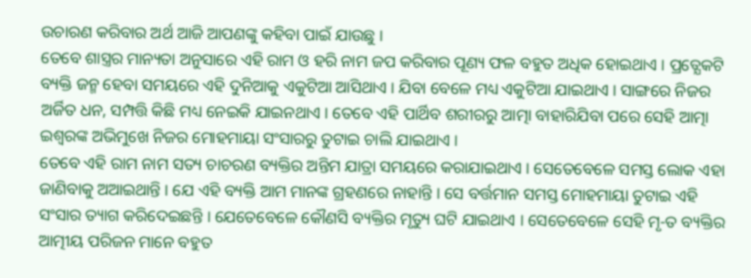ଉଚାରଣ କରିବାର ଅର୍ଥ ଆଜି ଆପଣଙ୍କୁ କହିବା ପାଇଁ ଯାଉଛୁ ।
ତେବେ ଶାସ୍ତ୍ରର ମାନ୍ୟତା ଅନୁସାରେ ଏହି ରାମ ଓ ହରି ନାମ ଜପ କରିବାର ପୂଣ୍ୟ ଫଳ ବହୁତ ଅଧିକ ହୋଇଥାଏ । ପ୍ରତ୍ଯେକଟି ବ୍ୟକ୍ତି ଜନ୍ମ ହେବା ସମୟରେ ଏହି ଦୁନିଆକୁ ଏକୁଟିଆ ଆସିଥାଏ । ଯିବା ବେଳେ ମଧ୍ୟ ଏକୁଟିଆ ଯାଇଥାଏ । ସାଙ୍ଗରେ ନିଜର ଅର୍ଜିତ ଧନ, ସମ୍ପତ୍ତି କିଛି ମଧ୍ୟ ନେଇକି ଯାଇନଥାଏ । ତେବେ ଏହି ପାର୍ଥିବ ଶରୀରରୁ ଆତ୍ମା ବାହାରିଯିବା ପରେ ସେହି ଆତ୍ମା ଇଶ୍ଵରଙ୍କ ଅଭିମୁଖେ ନିଜର ମୋହମାୟା ସଂସାରରୁ ତୁଟାଇ ଚାଲି ଯାଇଥାଏ ।
ତେବେ ଏହି ରାମ ନାମ ସତ୍ୟ ଚାଚରଣ ବ୍ୟକ୍ତିର ଅନ୍ତିମ ଯାତ୍ରା ସମୟରେ କରାଯାଇଥାଏ । ସେତେବେଳେ ସମସ୍ତ ଲୋକ ଏହା ଜାଣିବାକୁ ଅଆଇଥାନ୍ତି । ଯେ ଏହି ବ୍ୟକ୍ତି ଆମ ମାନଙ୍କ ଗ୍ରହଣରେ ନାହାନ୍ତି । ସେ ବର୍ତ୍ତମାନ ସମସ୍ତ ମୋହମାୟା ତୁଟାଇ ଏହି ସଂସାର ତ୍ୟାଗ କରିଦେଇଛନ୍ତି । ଯେତେବେଳେ କୌଣସି ବ୍ୟକ୍ତିର ମୃତ୍ୟୁ ଘଟି ଯାଇଥାଏ । ସେତେବେଳେ ସେହି ମୃ-ତ ବ୍ୟକ୍ତିର ଆତ୍ମୀୟ ପରିଜନ ମାନେ ବହୁତ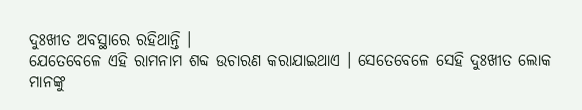ଦୁଃଖୀତ ଅବସ୍ଥାରେ ରହିଥାନ୍ତି ।
ଯେତେବେଳେ ଏହି ରାମନାମ ଶବ୍ଦ ଉଚାରଣ କରାଯାଇଥାଏ । ସେତେବେଳେ ସେହି ଦୁଃଖୀତ ଲୋକ ମାନଙ୍କୁ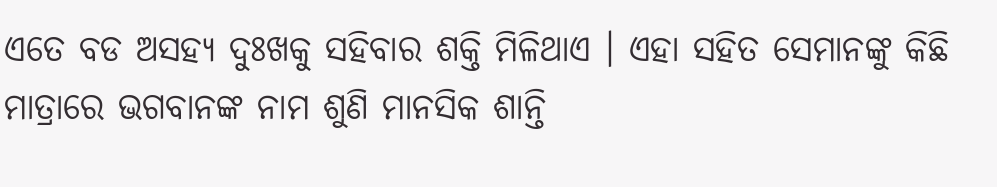ଏତେ ବଡ ଅସହ୍ୟ ଦୁଃଖକୁ ସହିବାର ଶକ୍ତି ମିଳିଥାଏ । ଏହା ସହିତ ସେମାନଙ୍କୁ କିଛି ମାତ୍ରାରେ ଭଗବାନଙ୍କ ନାମ ଶୁଣି ମାନସିକ ଶାନ୍ତି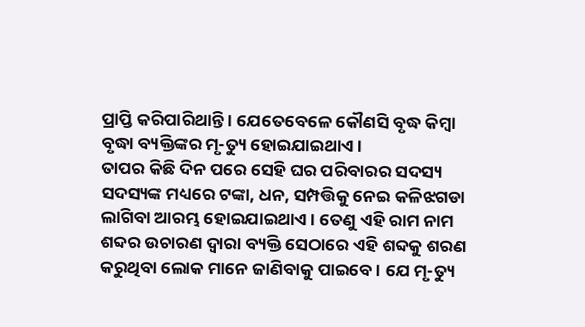ପ୍ରାପ୍ତି କରିପାରିଥାନ୍ତି । ଯେତେବେଳେ କୌଣସି ବୃଦ୍ଧ କିମ୍ବା ବୃଦ୍ଧା ବ୍ୟକ୍ତିଙ୍କର ମୃ-ତ୍ୟୁ ହୋଇଯାଇଥାଏ ।
ତାପର କିଛି ଦିନ ପରେ ସେହି ଘର ପରିବାରର ସଦସ୍ୟ ସଦସ୍ୟଙ୍କ ମଧ୍ୟରେ ଟଙ୍କା, ଧନ, ସମ୍ପତ୍ତିକୁ ନେଇ କଳିଝଗଡା ଲାଗିବା ଆରମ୍ଭ ହୋଇଯାଇଥାଏ । ତେଣୁ ଏହି ରାମ ନାମ ଶବ୍ଦର ଉଚାରଣ ଦ୍ଵାରା ବ୍ୟକ୍ତି ସେଠାରେ ଏହି ଶବ୍ଦକୁ ଶରଣ କରୁଥିବା ଲୋକ ମାନେ ଜାଣିବାକୁ ପାଇବେ । ଯେ ମୃ-ତ୍ୟୁ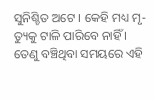ସୁନିଶ୍ଚିତ ଅଟେ । କେହି ମଧ୍ୟ ମୃ-ତ୍ୟୁକୁ ଟାଳି ପାରିବେ ନାହିଁ ।
ତେଣୁ ବଞ୍ଚିଥିବା ସମୟରେ ଏହି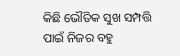କିଛି ଭୌତିକ ସୁଖ ସମ୍ପତ୍ତି ପାଇଁ ନିଜର ବହୁ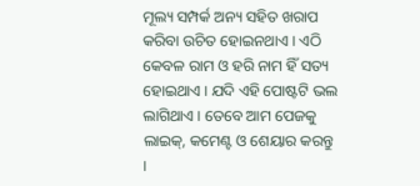ମୂଲ୍ୟ ସମ୍ପର୍କ ଅନ୍ୟ ସହିତ ଖରାପ କରିବା ଉଚିତ ହୋଇନଥାଏ । ଏଠି କେବଳ ରାମ ଓ ହରି ନାମ ହିଁ ସତ୍ୟ ହୋଇଥାଏ । ଯଦି ଏହି ପୋଷ୍ଟଟି ଭଲ ଲାଗିଥାଏ । ତେବେ ଆମ ପେଜକୁ ଲାଇକ୍, କମେଣ୍ଟ ଓ ଶେୟାର କରନ୍ତୁ ।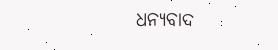ଧନ୍ୟବାଦ